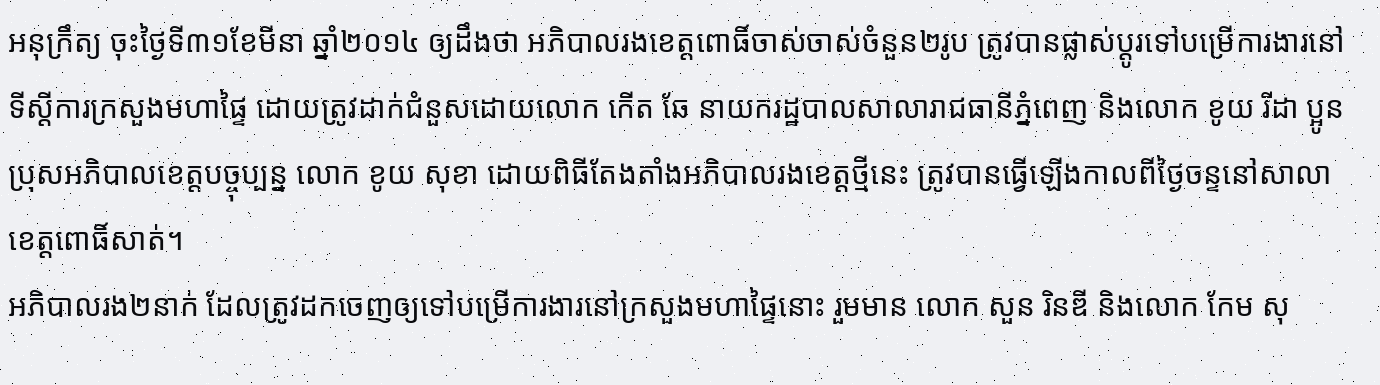អនុក្រឹត្យ ចុះថ្ងៃទី៣១ខែមីនា ឆ្នាំ២០១៤ ឲ្យដឹងថា អភិបាលរងខេត្តពោធិ៍ចាស់ចាស់ចំនួន២រូប ត្រូវបានផ្លាស់ប្តូរទៅបម្រើការងារនៅទីស្តីការក្រសួងមហាផ្ទៃ ដោយត្រូវដាក់ជំនួសដោយលោក កើត ឆែ នាយករដ្ឋបាលសាលារាជធានីភ្នំពេញ និងលោក ខូយ រីដា ប្អូនប្រុសអភិបាលខេត្តបច្ចុប្បន្ន លោក ខូយ សុខា ដោយពិធីតែងតាំងអភិបាលរងខេត្តថ្មីនេះ ត្រូវបានធ្វើឡើងកាលពីថ្ងៃចន្ទនៅសាលាខេត្តពោធិ៍សាត់។
អភិបាលរង២នាក់ ដែលត្រូវដកចេញឲ្យទៅបម្រើការងារនៅក្រសួងមហាផ្ទៃនោះ រួមមាន លោក សួន រិនឌី និងលោក កែម សុ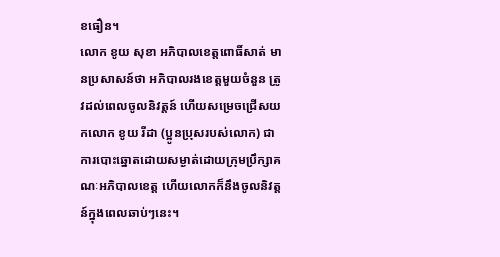ខធឿន។
លោក ខូយ សុខា អភិបាលខេត្តពោធិ៍សាត់ មានប្រសាសន៍ថា អភិបាលរងខេត្តមួយចំនួន ត្រូវដល់ពេលចូលនិវត្តន៍ ហើយសម្រេចជ្រើសយកលោក ខូយ រីដា (ប្អូនប្រុសរបស់លោក) ជាការបោះឆ្នោតដោយសម្ងាត់ដោយក្រុមប្រឹក្សាគណៈអភិបាលខេត្ត ហើយលោកក៏នឹងចូលនិវត្តន៍ក្នុងពេលឆាប់ៗនេះ។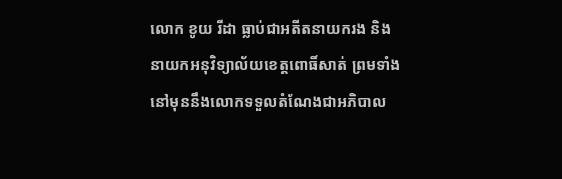លោក ខូយ រីដា ធ្លាប់ជាអតីតនាយករង និងនាយកអនុវិទ្យាល័យខេត្តពោធិ៍សាត់ ព្រមទាំង នៅមុននឹងលោកទទួលតំណែងជាអភិបាល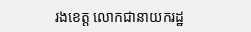រងខេត្ត លោកជានាយករដ្ឋ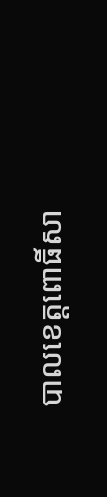បាលខេត្តពោធិ៍សា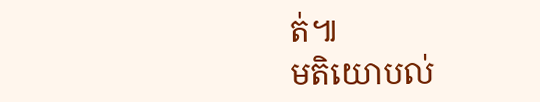ត់៕
មតិយោបល់